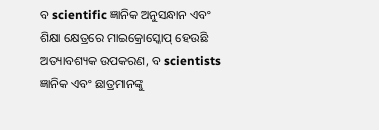ବ scientific ଜ୍ଞାନିକ ଅନୁସନ୍ଧାନ ଏବଂ ଶିକ୍ଷା କ୍ଷେତ୍ରରେ ମାଇକ୍ରୋସ୍କୋପ୍ ହେଉଛି ଅତ୍ୟାବଶ୍ୟକ ଉପକରଣ, ବ scientists ଜ୍ଞାନିକ ଏବଂ ଛାତ୍ରମାନଙ୍କୁ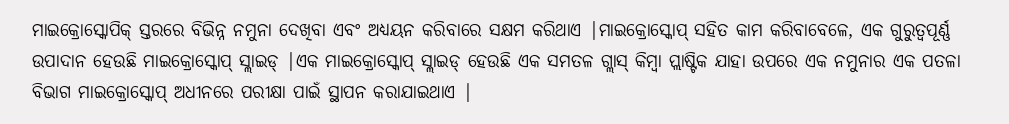ମାଇକ୍ରୋସ୍କୋପିକ୍ ସ୍ତରରେ ବିଭିନ୍ନ ନମୁନା ଦେଖିବା ଏବଂ ଅଧ୍ୟୟନ କରିବାରେ ସକ୍ଷମ କରିଥାଏ |ମାଇକ୍ରୋସ୍କୋପ୍ ସହିତ କାମ କରିବାବେଳେ, ଏକ ଗୁରୁତ୍ୱପୂର୍ଣ୍ଣ ଉପାଦାନ ହେଉଛି ମାଇକ୍ରୋସ୍କୋପ୍ ସ୍ଲାଇଡ୍ |ଏକ ମାଇକ୍ରୋସ୍କୋପ୍ ସ୍ଲାଇଡ୍ ହେଉଛି ଏକ ସମତଳ ଗ୍ଲାସ୍ କିମ୍ବା ପ୍ଲାଷ୍ଟିକ ଯାହା ଉପରେ ଏକ ନମୁନାର ଏକ ପତଳା ବିଭାଗ ମାଇକ୍ରୋସ୍କୋପ୍ ଅଧୀନରେ ପରୀକ୍ଷା ପାଇଁ ସ୍ଥାପନ କରାଯାଇଥାଏ |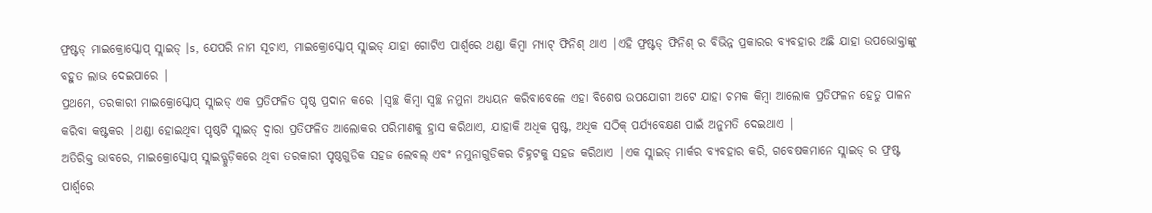ଫ୍ରଷ୍ଟଡ୍ ମାଇକ୍ରୋସ୍କୋପ୍ ସ୍ଲାଇଡ୍ |s, ଯେପରି ନାମ ସୂଚାଏ, ମାଇକ୍ରୋସ୍କୋପ୍ ସ୍ଲାଇଡ୍ ଯାହା ଗୋଟିଏ ପାର୍ଶ୍ୱରେ ଥଣ୍ଡା କିମ୍ବା ମ୍ୟାଟ୍ ଫିନିଶ୍ ଥାଏ |ଏହି ଫ୍ରଷ୍ଟଡ୍ ଫିନିଶ୍ ର ବିଭିନ୍ନ ପ୍ରକାରର ବ୍ୟବହାର ଅଛି ଯାହା ଉପଭୋକ୍ତାଙ୍କୁ ବହୁତ ଲାଭ ଦେଇପାରେ |
ପ୍ରଥମେ, ତରକାରୀ ମାଇକ୍ରୋସ୍କୋପ୍ ସ୍ଲାଇଡ୍ ଏକ ପ୍ରତିଫଳିତ ପୃଷ୍ଠ ପ୍ରଦାନ କରେ |ସ୍ୱଚ୍ଛ କିମ୍ବା ସ୍ୱଚ୍ଛ ନମୁନା ଅଧ୍ୟୟନ କରିବାବେଳେ ଏହା ବିଶେଷ ଉପଯୋଗୀ ଅଟେ ଯାହା ଚମକ କିମ୍ବା ଆଲୋକ ପ୍ରତିଫଳନ ହେତୁ ପାଳନ କରିବା କଷ୍ଟକର |ଥଣ୍ଡା ହୋଇଥିବା ପୃଷ୍ଠଟି ସ୍ଲାଇଡ୍ ଦ୍ୱାରା ପ୍ରତିଫଳିତ ଆଲୋକର ପରିମାଣକୁ ହ୍ରାସ କରିଥାଏ, ଯାହାକି ଅଧିକ ସ୍ପଷ୍ଟ, ଅଧିକ ସଠିକ୍ ପର୍ଯ୍ୟବେକ୍ଷଣ ପାଇଁ ଅନୁମତି ଦେଇଥାଏ |
ଅତିରିକ୍ତ ଭାବରେ, ମାଇକ୍ରୋସ୍କୋପ୍ ସ୍ଲାଇଡ୍ଗୁଡ଼ିକରେ ଥିବା ତରକାରୀ ପୃଷ୍ଠଗୁଡିକ ସହଜ ଲେବଲ୍ ଏବଂ ନମୁନାଗୁଡିକର ଚିହ୍ନଟକୁ ସହଜ କରିଥାଏ |ଏକ ସ୍ଲାଇଡ୍ ମାର୍କର ବ୍ୟବହାର କରି, ଗବେଷକମାନେ ସ୍ଲାଇଡ୍ ର ଫ୍ରଷ୍ଟ ପାର୍ଶ୍ୱରେ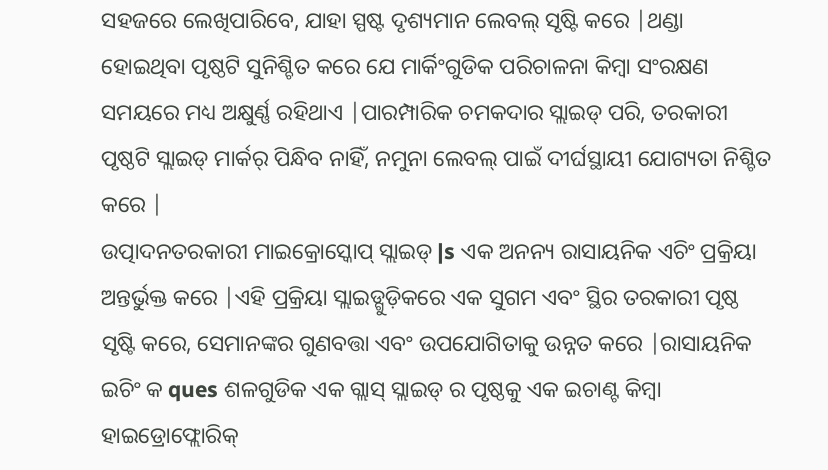ସହଜରେ ଲେଖିପାରିବେ, ଯାହା ସ୍ପଷ୍ଟ ଦୃଶ୍ୟମାନ ଲେବଲ୍ ସୃଷ୍ଟି କରେ |ଥଣ୍ଡା ହୋଇଥିବା ପୃଷ୍ଠଟି ସୁନିଶ୍ଚିତ କରେ ଯେ ମାର୍କିଂଗୁଡିକ ପରିଚାଳନା କିମ୍ବା ସଂରକ୍ଷଣ ସମୟରେ ମଧ୍ୟ ଅକ୍ଷୁର୍ଣ୍ଣ ରହିଥାଏ |ପାରମ୍ପାରିକ ଚମକଦାର ସ୍ଲାଇଡ୍ ପରି, ତରକାରୀ ପୃଷ୍ଠଟି ସ୍ଲାଇଡ୍ ମାର୍କର୍ ପିନ୍ଧିବ ନାହିଁ, ନମୁନା ଲେବଲ୍ ପାଇଁ ଦୀର୍ଘସ୍ଥାୟୀ ଯୋଗ୍ୟତା ନିଶ୍ଚିତ କରେ |
ଉତ୍ପାଦନତରକାରୀ ମାଇକ୍ରୋସ୍କୋପ୍ ସ୍ଲାଇଡ୍ |s ଏକ ଅନନ୍ୟ ରାସାୟନିକ ଏଚିଂ ପ୍ରକ୍ରିୟା ଅନ୍ତର୍ଭୁକ୍ତ କରେ |ଏହି ପ୍ରକ୍ରିୟା ସ୍ଲାଇଡ୍ଗୁଡ଼ିକରେ ଏକ ସୁଗମ ଏବଂ ସ୍ଥିର ତରକାରୀ ପୃଷ୍ଠ ସୃଷ୍ଟି କରେ, ସେମାନଙ୍କର ଗୁଣବତ୍ତା ଏବଂ ଉପଯୋଗିତାକୁ ଉନ୍ନତ କରେ |ରାସାୟନିକ ଇଚିଂ କ ques ଶଳଗୁଡିକ ଏକ ଗ୍ଲାସ୍ ସ୍ଲାଇଡ୍ ର ପୃଷ୍ଠକୁ ଏକ ଇଚାଣ୍ଟ କିମ୍ବା ହାଇଡ୍ରୋଫ୍ଲୋରିକ୍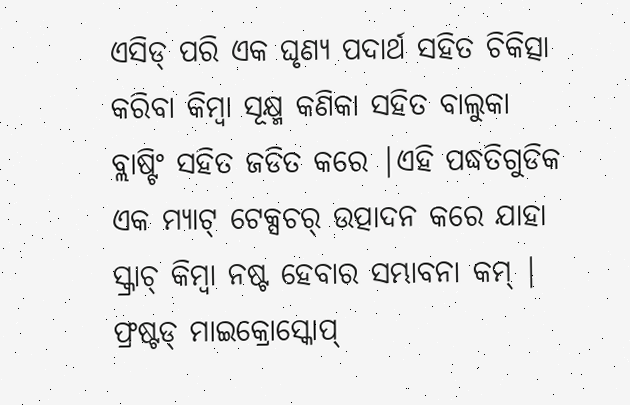ଏସିଡ୍ ପରି ଏକ ଘୃଣ୍ୟ ପଦାର୍ଥ ସହିତ ଚିକିତ୍ସା କରିବା କିମ୍ବା ସୂକ୍ଷ୍ମ କଣିକା ସହିତ ବାଲୁକା ବ୍ଲାଷ୍ଟିଂ ସହିତ ଜଡିତ କରେ |ଏହି ପଦ୍ଧତିଗୁଡିକ ଏକ ମ୍ୟାଟ୍ ଟେକ୍ସଚର୍ ଉତ୍ପାଦନ କରେ ଯାହା ସ୍କ୍ରାଚ୍ କିମ୍ବା ନଷ୍ଟ ହେବାର ସମ୍ଭାବନା କମ୍ |
ଫ୍ରଷ୍ଟଡ୍ ମାଇକ୍ରୋସ୍କୋପ୍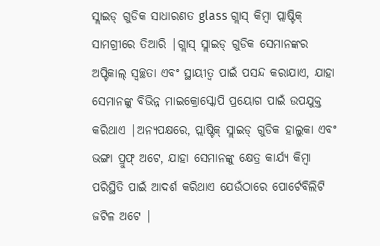ସ୍ଲାଇଡ୍ ଗୁଡିକ ସାଧାରଣତ glass ଗ୍ଲାସ୍ କିମ୍ବା ପ୍ଲାଷ୍ଟିକ୍ ସାମଗ୍ରୀରେ ତିଆରି |ଗ୍ଲାସ୍ ସ୍ଲାଇଡ୍ ଗୁଡିକ ସେମାନଙ୍କର ଅପ୍ଟିକାଲ୍ ସ୍ୱଚ୍ଛତା ଏବଂ ସ୍ଥାୟୀତ୍ୱ ପାଇଁ ପସନ୍ଦ କରାଯାଏ, ଯାହା ସେମାନଙ୍କୁ ବିଭିନ୍ନ ମାଇକ୍ରୋସ୍କୋପି ପ୍ରୟୋଗ ପାଇଁ ଉପଯୁକ୍ତ କରିଥାଏ |ଅନ୍ୟପକ୍ଷରେ, ପ୍ଲାଷ୍ଟିକ୍ ସ୍ଲାଇଡ୍ ଗୁଡିକ ହାଲୁକା ଏବଂ ଭଙ୍ଗା ପ୍ରୁଫ୍ ଅଟେ, ଯାହା ସେମାନଙ୍କୁ କ୍ଷେତ୍ର କାର୍ଯ୍ୟ କିମ୍ବା ପରିସ୍ଥିତି ପାଇଁ ଆଦର୍ଶ କରିଥାଏ ଯେଉଁଠାରେ ପୋର୍ଟେବିଲିଟି ଜଟିଳ ଅଟେ |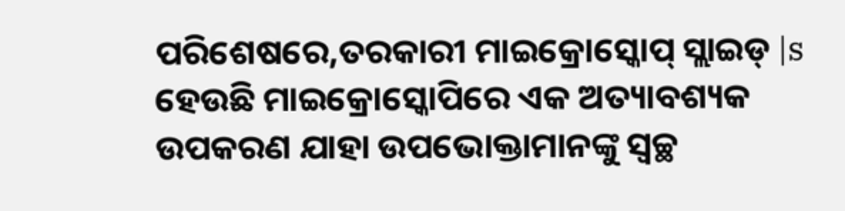ପରିଶେଷରେ,ତରକାରୀ ମାଇକ୍ରୋସ୍କୋପ୍ ସ୍ଲାଇଡ୍ |s ହେଉଛି ମାଇକ୍ରୋସ୍କୋପିରେ ଏକ ଅତ୍ୟାବଶ୍ୟକ ଉପକରଣ ଯାହା ଉପଭୋକ୍ତାମାନଙ୍କୁ ସ୍ୱଚ୍ଛ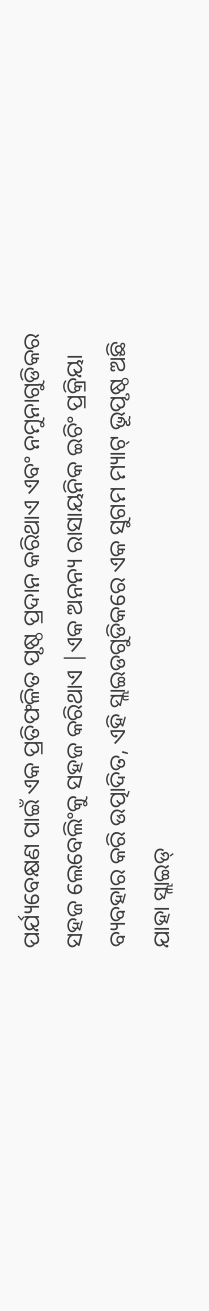ପର୍ଯ୍ୟବେକ୍ଷଣ ପାଇଁ ଏକ ପ୍ରତିଫଳିତ ପୃଷ୍ଠ ପ୍ରଦାନ କରିଥାଏ ଏବଂ ନମୁନାଗୁଡିକର ସହଜ ଲେବେଲିଂକୁ ସହଜ କରିଥାଏ |ଏକ ଅନନ୍ୟ ରାସାୟନିକ ଇଚିଂ ପ୍ରକ୍ରିୟା ବ୍ୟବହାର କରି ଉତ୍ପାଦିତ, ଏହି ସ୍ଲାଇଡଗୁଡିକରେ ଏକ ସୁଗମ ମ୍ୟାଟ୍ ଭୂପୃଷ୍ଠ ଅଛି ଯାହା ସ୍ଲାଇଡ୍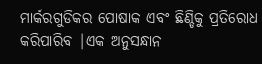ମାର୍କରଗୁଡିକର ପୋଷାକ ଏବଂ ଛିଣ୍ଡିକୁ ପ୍ରତିରୋଧ କରିପାରିବ |ଏକ ଅନୁସନ୍ଧାନ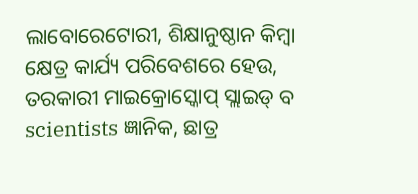ଲାବୋରେଟୋରୀ, ଶିକ୍ଷାନୁଷ୍ଠାନ କିମ୍ବା କ୍ଷେତ୍ର କାର୍ଯ୍ୟ ପରିବେଶରେ ହେଉ, ତରକାରୀ ମାଇକ୍ରୋସ୍କୋପ୍ ସ୍ଲାଇଡ୍ ବ scientists ଜ୍ଞାନିକ, ଛାତ୍ର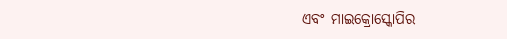ଏବଂ ମାଇକ୍ରୋସ୍କୋପିର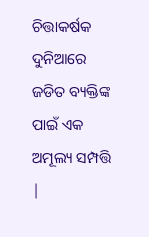ଚିତ୍ତାକର୍ଷକ ଦୁନିଆରେ ଜଡିତ ବ୍ୟକ୍ତିଙ୍କ ପାଇଁ ଏକ ଅମୂଲ୍ୟ ସମ୍ପତ୍ତି |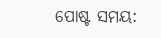ପୋଷ୍ଟ ସମୟ: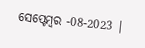ସେପ୍ଟେମ୍ବର -08-2023 |